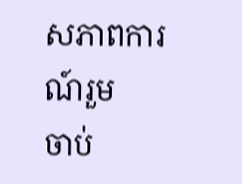សភាពការណ៍រួម
ចាប់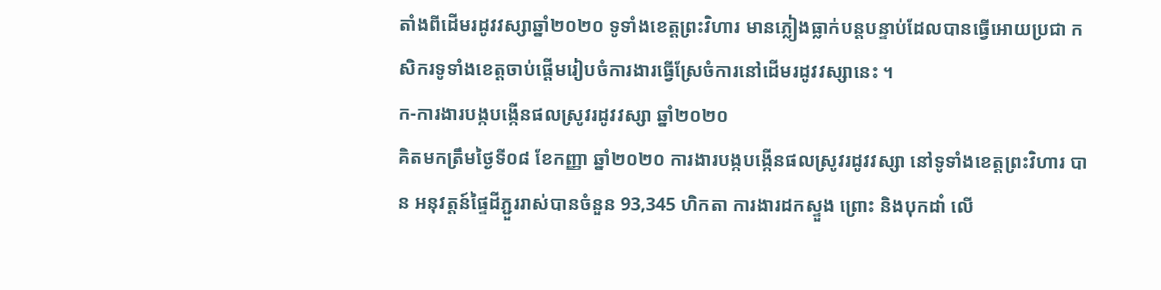តាំងពីដើមរដូវវស្សាឆ្នាំ២០២០ ទូទាំងខេត្តព្រះវិហារ មានភ្លៀងធ្លាក់បន្តបន្ទាប់ដែលបានធ្វើអោយប្រជា កសិករទូទាំងខេត្តចាប់ផ្តើមរៀបចំការងារធ្វើស្រែចំការនៅដើមរដូវវស្សានេះ ។
ក-ការងារបង្កបង្កើនផលស្រូវរដូវវស្សា ឆ្នាំ២០២០
គិតមកត្រឹមថ្ងៃទី០៨ ខែកញ្ញា ឆ្នាំ២០២០ ការងារបង្កបង្កើនផលស្រូវរដូវវស្សា នៅទូទាំងខេត្តព្រះវិហារ បាន អនុវត្តន៍ផ្ទៃដីភ្ជួររាស់បានចំនួន 93,345 ហិកតា ការងារដកស្ទួង ព្រោះ និងបុកដាំ លើ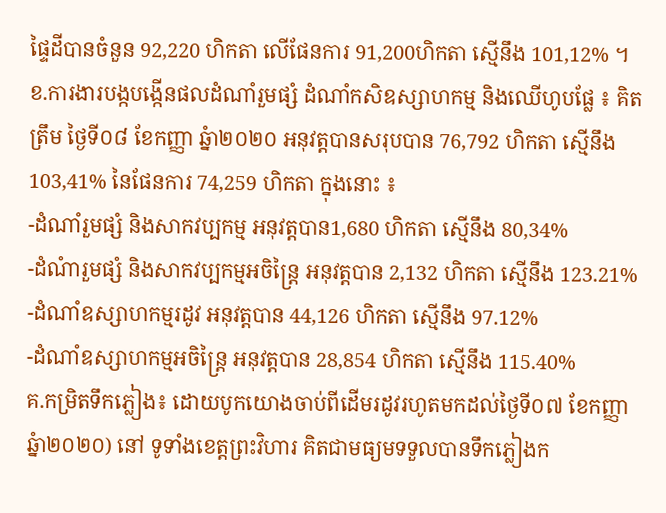ផ្ទៃដីបានចំនួន 92,220 ហិកតា លើផែនការ 91,200ហិកតា ស្មើនឹង 101,12% ។
ខ.ការងារបង្កបង្កើនផលដំណាំរួមផ្សំ ដំណាំកសិឧស្សាហកម្ម និងឈើហូបផ្លែ ៖ គិតត្រឹម ថ្ងៃទី០៨ ខែកញ្ញា ឆ្នំា២០២០ អនុវត្តបានសរុបបាន 76,792 ហិកតា ស្មើនឹង 103,41% នៃផែនការ 74,259 ហិកតា ក្នុងនោះ ៖
-ដំណាំរួមផ្សំ និងសាកវប្បកម្ម អនុវត្តបាន1,680 ហិកតា ស្មើនឹង 80,34%
-ដំណំារួមផ្សំ និងសាកវប្បកម្មអចិន្ត្រៃ អនុវត្តបាន 2,132 ហិកតា ស្មើនឹង 123.21%
-ដំណាំឧស្សាហកម្មរដូវ អនុវត្តបាន 44,126 ហិកតា ស្មើនឹង 97.12%
-ដំណាំឧស្សាហកម្មអចិន្រ្តៃ អនុវត្តបាន 28,854 ហិកតា ស្មើនឹង 115.40%
គ.កម្រិតទឹកភ្លៀង៖ ដោយបូកយោងចាប់ពីដើមរដូវរហូតមកដល់ថ្ងៃទី០៧ ខែកញ្ញា ឆ្នំា២០២០) នៅ ទូទាំងខេត្តព្រះវិហារ គិតជាមធ្យមទទួលបានទឹកភ្លៀងក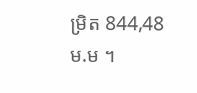ម្រិត 844,48 ម.ម ។